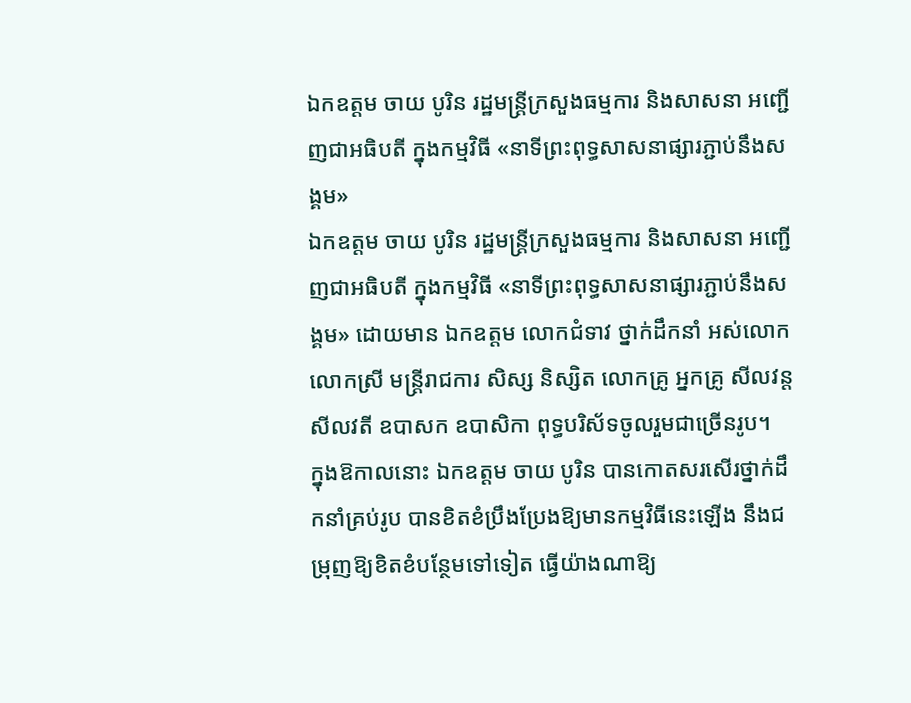ឯកឧត្តម ចាយ បូរិន រដ្ឋមន្រ្តីក្រសួងធម្មការ និងសាសនា អញ្ជើញជាអធិបតី ក្នុងកម្មវិធី «នាទីព្រះពុទ្ធសាសនាផ្សារភ្ជាប់នឹងសង្គម»
ឯកឧត្តម ចាយ បូរិន រដ្ឋមន្រ្តីក្រសួងធម្មការ និងសាសនា អញ្ជើញជាអធិបតី ក្នុងកម្មវិធី «នាទីព្រះពុទ្ធសាសនាផ្សារភ្ជាប់នឹងសង្គម» ដោយមាន ឯកឧត្តម លោកជំទាវ ថ្នាក់ដឹកនាំ អស់លោក លោកស្រី មន្ត្រីរាជការ សិស្ស និស្សិត លោកគ្រូ អ្នកគ្រូ សីលវន្ត សីលវតី ឧបាសក ឧបាសិកា ពុទ្ធបរិស័ទចូលរួមជាច្រើនរូប។
ក្នុងឱកាលនោះ ឯកឧត្តម ចាយ បូរិន បានកោតសរសើរថ្នាក់ដឹកនាំគ្រប់រូប បានខិតខំប្រឹងប្រែងឱ្យមានកម្មវិធីនេះឡើង នឹងជម្រុញឱ្យខិតខំបន្ថែមទៅទៀត ធ្វើយ៉ាងណាឱ្យ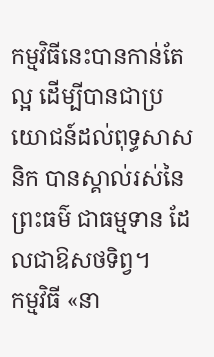កម្មវិធីនេះបានកាន់តែល្អ ដើម្បីបានជាប្រយោជន៍ដល់ពុទ្ធសាសនិក បានស្គាល់រស់នៃព្រះធម៌ ជាធម្មទាន ដែលជាឱសថទិព្វ។
កម្មវិធី «នា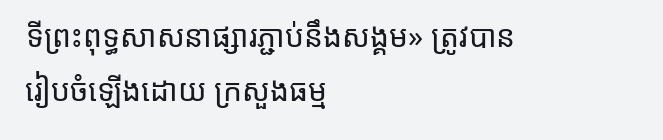ទីព្រះពុទ្ធសាសនាផ្សារភ្ជាប់នឹងសង្គម» ត្រូវបានរៀបចំឡើងដោយ ក្រសួងធម្ម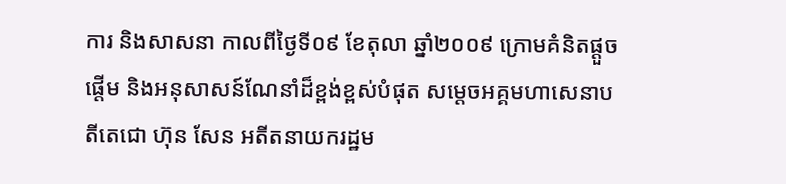ការ និងសាសនា កាលពីថ្ងៃទី០៩ ខែតុលា ឆ្នាំ២០០៩ ក្រោមគំនិតផ្តួចផ្តើម និងអនុសាសន៍ណែនាំដ៏ខ្ពង់ខ្ពស់បំផុត សម្តេចអគ្គមហាសេនាបតីតេជោ ហ៊ុន សែន អតីតនាយករដ្ឋម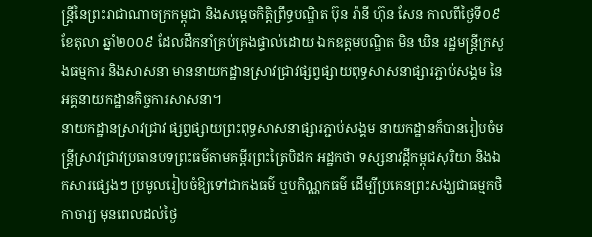ន្ត្រីនៃព្រះរាជាណាចក្រកម្ពុជា និងសម្តេចកិត្តិព្រឹទ្ធបណ្ឌិត ប៊ុន រ៉ានី ហ៊ុន សែន កាលពីថ្ងៃទី០៩ ខែតុលា ឆ្នាំ២០០៩ ដែលដឹកនាំគ្រប់គ្រងផ្ទាល់ដោយ ឯកឧត្តមបណ្ឌិត មិន ឃិន រដ្ឋមន្ត្រីក្រសួងធម្មការ និងសាសនា មាននាយកដ្ឋានស្រាវជ្រាវផ្សព្វផ្សាយពុទ្ធសាសនាផ្សារភ្ជាប់សង្គម នៃអគ្គនាយកដ្ឋានកិច្ចការសាសនា។
នាយកដ្ឋានស្រាវជ្រាវ ផ្សព្វផ្សាយព្រះពុទ្ធសាសនាផ្សារភ្ជាប់សង្គម នាយកដ្ឋានក៏បានរៀបចំមន្ត្រីស្រាវជ្រាវប្រធានបទព្រះធម៌តាមគម្ពីរព្រះត្រៃបិដក អដ្ឋកថា ទស្សនាវដ្តីកម្ពុជសុរិយា និងឯកសារផ្សេងៗ ប្រមូលរៀបចំឱ្យទៅជាកងធម៌ ឬបកិណ្ណកធម៌ ដើម្បីប្រគេនព្រះសង្ឃជាធម្មកថិកាចារ្យ មុនពេលដល់ថ្ងៃ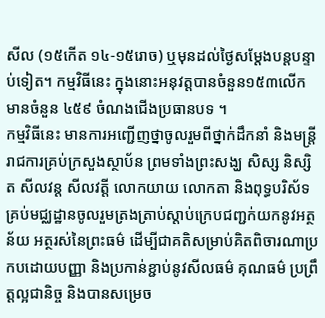សីល (១៥កើត ១៤-១៥រោច) ឬមុនដល់ថ្ងៃសម្តែងបន្តបន្ទាប់ទៀត។ កម្មវិធីនេះ ក្នុងនោះអនុវត្តបានចំនួន១៥៣លើក មានចំនួន ៤៥៩ ចំណងជើងប្រធានបទ ។
កម្មវិធីនេះ មានការអញ្ជើញថ្នាចូលរួមពីថ្នាក់ដឹកនាំ និងមន្ត្រីរាជការគ្រប់ក្រសួងស្ថាប័ន ព្រមទាំងព្រះសង្ឃ សិស្ស និស្សិត សីលវន្ត សីលវត្តី លោកយាយ លោកតា និងពុទ្ធបរិស័ទគ្រប់មជ្ឈដ្ឋានចូលរួមត្រងត្រាប់ស្តាប់ក្រេបជញ្ជក់យកនូវអត្ថន័យ អត្ថរស់នៃព្រះធម៌ ដើម្បីជាគតិសម្រាប់គិតពិចារណាប្រកបដោយបញ្ញា និងប្រកាន់ខ្ជាប់នូវសីលធម៌ គុណធម៌ ប្រព្រឹត្តល្អជានិច្ច និងបានសម្រេច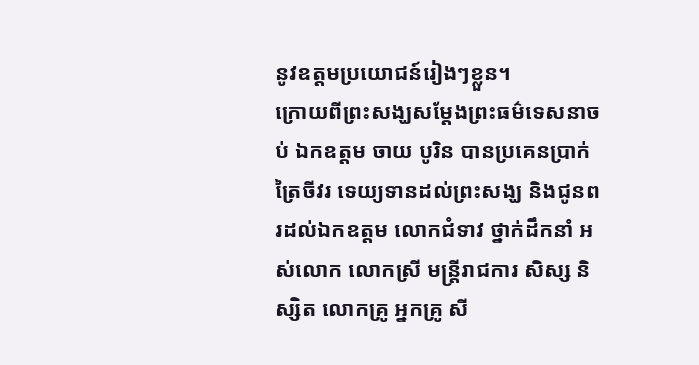នូវឧត្តមប្រយោជន៍រៀងៗខ្លួន។
ក្រោយពីព្រះសង្ឃសម្តែងព្រះធម៌ទេសនាចប់ ឯកឧត្តម ចាយ បូរិន បានប្រគេនប្រាក់ ត្រៃចីវរ ទេយ្យទានដល់ព្រះសង្ឃ និងជូនពរដល់ឯកឧត្តម លោកជំទាវ ថ្នាក់ដឹកនាំ អស់លោក លោកស្រី មន្ត្រីរាជការ សិស្ស និស្សិត លោកគ្រូ អ្នកគ្រូ សី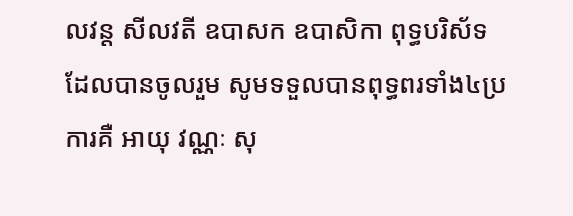លវន្ត សីលវតី ឧបាសក ឧបាសិកា ពុទ្ធបរិស័ទដែលបានចូលរួម សូមទទួលបានពុទ្ធពរទាំង៤ប្រការគឺ អាយុ វណ្ណៈ សុ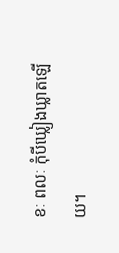ខៈ ពលៈ កុំបីឃ្លៀងឃ្លាតឡើយ។